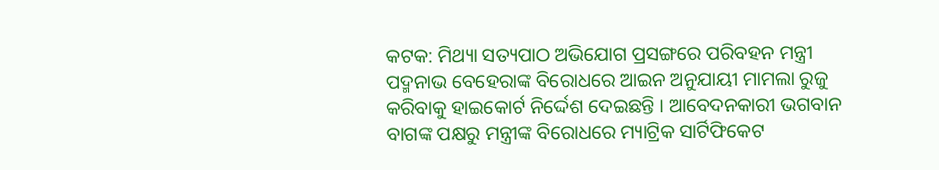କଟକ: ମିଥ୍ୟା ସତ୍ୟପାଠ ଅଭିଯୋଗ ପ୍ରସଙ୍ଗରେ ପରିବହନ ମନ୍ତ୍ରୀ ପଦ୍ମନାଭ ବେହେରାଙ୍କ ବିରୋଧରେ ଆଇନ ଅନୁଯାୟୀ ମାମଲା ରୁଜୁ କରିବାକୁ ହାଇକୋର୍ଟ ନିର୍ଦ୍ଦେଶ ଦେଇଛନ୍ତି । ଆବେଦନକାରୀ ଭଗବାନ ବାଗଙ୍କ ପକ୍ଷରୁ ମନ୍ତ୍ରୀଙ୍କ ବିରୋଧରେ ମ୍ୟାଟ୍ରିକ ସାର୍ଟିଫିକେଟ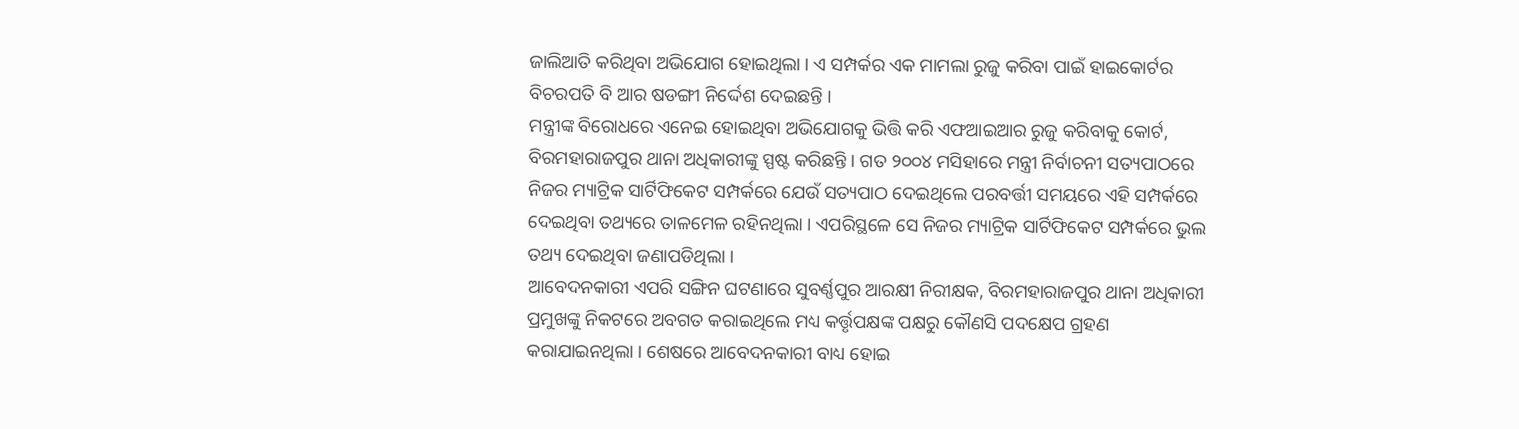ଜାଲିଆତି କରିଥିବା ଅଭିଯୋଗ ହୋଇଥିଲା । ଏ ସମ୍ପର୍କର ଏକ ମାମଲା ରୁଜୁ କରିବା ପାଇଁ ହାଇକୋର୍ଟର ବିଚରପତି ବି ଆର ଷଡଙ୍ଗୀ ନିର୍ଦ୍ଦେଶ ଦେଇଛନ୍ତି ।
ମନ୍ତ୍ରୀଙ୍କ ବିରୋଧରେ ଏନେଇ ହୋଇଥିବା ଅଭିଯୋଗକୁ ଭିତ୍ତି କରି ଏଫଆଇଆର ରୁଜୁ କରିବାକୁ କୋର୍ଟ, ବିରମହାରାଜପୁର ଥାନା ଅଧିକାରୀଙ୍କୁ ସ୍ପଷ୍ଟ କରିଛନ୍ତି । ଗତ ୨୦୦୪ ମସିହାରେ ମନ୍ତ୍ରୀ ନିର୍ବାଚନୀ ସତ୍ୟପାଠରେ ନିଜର ମ୍ୟାଟ୍ରିକ ସାର୍ଟିଫିକେଟ ସମ୍ପର୍କରେ ଯେଉଁ ସତ୍ୟପାଠ ଦେଇଥିଲେ ପରବର୍ତ୍ତୀ ସମୟରେ ଏହି ସମ୍ପର୍କରେ ଦେଇଥିବା ତଥ୍ୟରେ ତାଳମେଳ ରହିନଥିଲା । ଏପରିସ୍ଥଳେ ସେ ନିଜର ମ୍ୟାଟ୍ରିକ ସାର୍ଟିଫିକେଟ ସମ୍ପର୍କରେ ଭୁଲ ତଥ୍ୟ ଦେଇଥିବା ଜଣାପଡିଥିଲା ।
ଆବେଦନକାରୀ ଏପରି ସଙ୍ଗିନ ଘଟଣାରେ ସୁବର୍ଣ୍ଣପୁର ଆରକ୍ଷୀ ନିରୀକ୍ଷକ, ବିରମହାରାଜପୁର ଥାନା ଅଧିକାରୀ ପ୍ରମୁଖଙ୍କୁ ନିକଟରେ ଅବଗତ କରାଇଥିଲେ ମଧ୍ୟ କର୍ତ୍ତୃପକ୍ଷଙ୍କ ପକ୍ଷରୁ କୌଣସି ପଦକ୍ଷେପ ଗ୍ରହଣ କରାଯାଇନଥିଲା । ଶେଷରେ ଆବେଦନକାରୀ ବାଧ୍ୟ ହୋଇ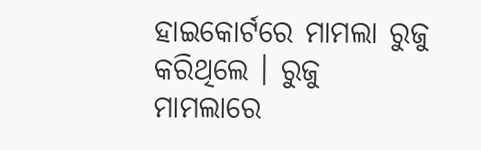ହାଇକୋର୍ଟରେ ମାମଲା ରୁଜୁ କରିଥିଲେ । ରୁଜୁ ମାମଲାରେ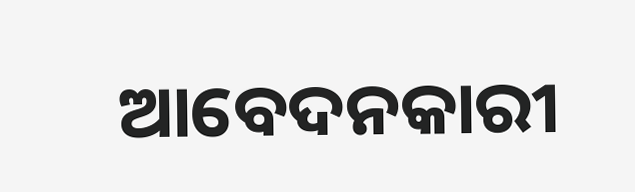ଆବେଦନକାରୀ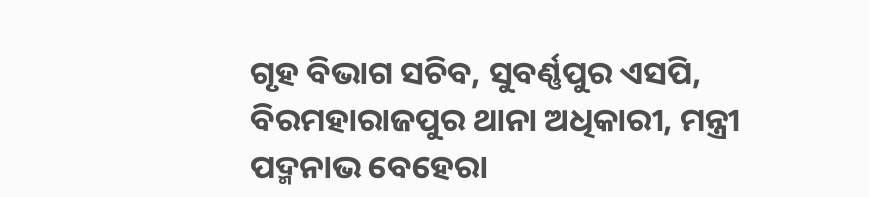ଗୃହ ବିଭାଗ ସଚିବ, ସୁବର୍ଣ୍ଣପୁର ଏସପି, ବିରମହାରାଜପୁର ଥାନା ଅଧିକାରୀ, ମନ୍ତ୍ରୀ ପଦ୍ମନାଭ ବେହେରା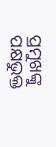ପ୍ରମୁଖଙ୍କୁ ପକ୍ଷଭୁକ୍ତ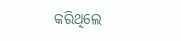କରିଥିଲେ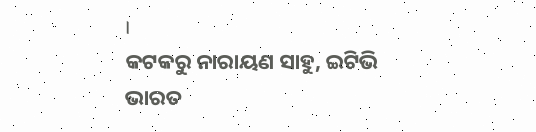।
କଟକରୁ ନାରାୟଣ ସାହୁ, ଇଟିଭି ଭାରତ